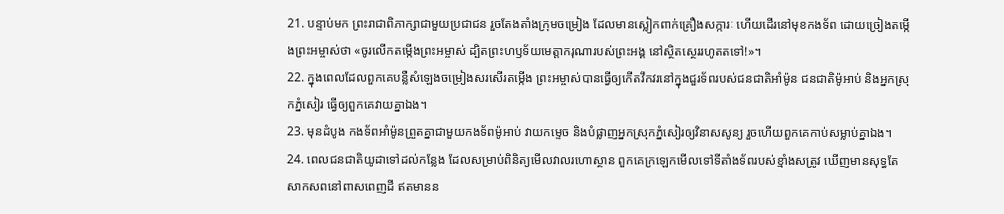21. បន្ទាប់មក ព្រះរាជាពិភាក្សាជាមួយប្រជាជន រួចតែងតាំងក្រុមចម្រៀង ដែលមានស្លៀកពាក់គ្រឿងសក្ការៈ ហើយដើរនៅមុខកងទ័ព ដោយច្រៀងតម្កើងព្រះអម្ចាស់ថា «ចូរលើកតម្កើងព្រះអម្ចាស់ ដ្បិតព្រះហឫទ័យមេត្តាករុណារបស់ព្រះអង្គ នៅស្ថិតស្ថេររហូតតទៅ!»។
22. ក្នុងពេលដែលពួកគេបន្លឺសំឡេងចម្រៀងសរសើរតម្កើង ព្រះអម្ចាស់បានធ្វើឲ្យកើតវឹកវរនៅក្នុងជួរទ័ពរបស់ជនជាតិអាំម៉ូន ជនជាតិម៉ូអាប់ និងអ្នកស្រុកភ្នំសៀរ ធ្វើឲ្យពួកគេវាយគ្នាឯង។
23. មុនដំបូង កងទ័ពអាំម៉ូនព្រួតគ្នាជាមួយកងទ័ពម៉ូអាប់ វាយកម្ទេច និងបំផ្លាញអ្នកស្រុកភ្នំសៀរឲ្យវិនាសសូន្យ រួចហើយពួកគេកាប់សម្លាប់គ្នាឯង។
24. ពេលជនជាតិយូដាទៅដល់កន្លែង ដែលសម្រាប់ពិនិត្យមើលវាលរហោស្ថាន ពួកគេក្រឡេកមើលទៅទីតាំងទ័ពរបស់ខ្មាំងសត្រូវ ឃើញមានសុទ្ធតែសាកសពនៅពាសពេញដី ឥតមានន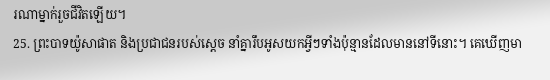រណាម្នាក់រួចជីវិតឡើយ។
25. ព្រះបាទយ៉ូសាផាត និងប្រជាជនរបស់ស្ដេច នាំគ្នារឹបអូសយកអ្វីៗទាំងប៉ុន្មានដែលមាននៅទីនោះ។ គេឃើញមា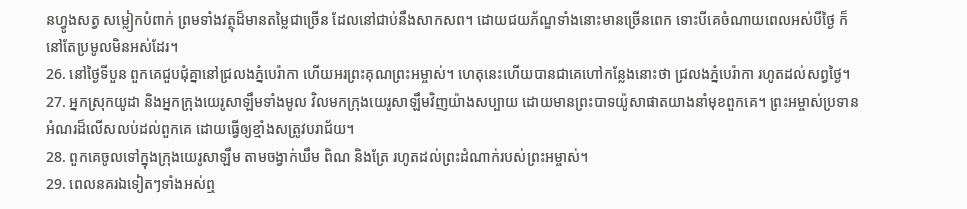នហ្វូងសត្វ សម្លៀកបំពាក់ ព្រមទាំងវត្ថុដ៏មានតម្លៃជាច្រើន ដែលនៅជាប់នឹងសាកសព។ ដោយជយភ័ណ្ឌទាំងនោះមានច្រើនពេក ទោះបីគេចំណាយពេលអស់បីថ្ងៃ ក៏នៅតែប្រមូលមិនអស់ដែរ។
26. នៅថ្ងៃទីបួន ពួកគេជួបជុំគ្នានៅជ្រលងភ្នំបេរ៉ាកា ហើយអរព្រះគុណព្រះអម្ចាស់។ ហេតុនេះហើយបានជាគេហៅកន្លែងនោះថា ជ្រលងភ្នំបេរ៉ាកា រហូតដល់សព្វថ្ងៃ។
27. អ្នកស្រុកយូដា និងអ្នកក្រុងយេរូសាឡឹមទាំងមូល វិលមកក្រុងយេរូសាឡឹមវិញយ៉ាងសប្បាយ ដោយមានព្រះបាទយ៉ូសាផាតយាងនាំមុខពួកគេ។ ព្រះអម្ចាស់ប្រទានអំណរដ៏លើសលប់ដល់ពួកគេ ដោយធ្វើឲ្យខ្មាំងសត្រូវបរាជ័យ។
28. ពួកគេចូលទៅក្នុងក្រុងយេរូសាឡឹម តាមចង្វាក់ឃឹម ពិណ និងត្រែ រហូតដល់ព្រះដំណាក់របស់ព្រះអម្ចាស់។
29. ពេលនគរឯទៀតៗទាំងអស់ឮ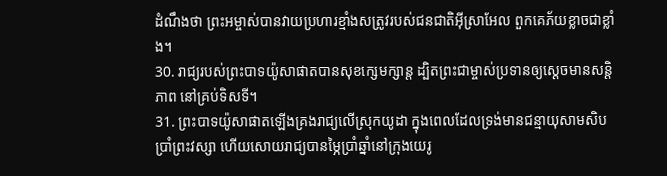ដំណឹងថា ព្រះអម្ចាស់បានវាយប្រហារខ្មាំងសត្រូវរបស់ជនជាតិអ៊ីស្រាអែល ពួកគេភ័យខ្លាចជាខ្លាំង។
30. រាជ្យរបស់ព្រះបាទយ៉ូសាផាតបានសុខក្សេមក្សាន្ត ដ្បិតព្រះជាម្ចាស់ប្រទានឲ្យស្ដេចមានសន្តិភាព នៅគ្រប់ទិសទី។
31. ព្រះបាទយ៉ូសាផាតឡើងគ្រងរាជ្យលើស្រុកយូដា ក្នុងពេលដែលទ្រង់មានជន្មាយុសាមសិបប្រាំព្រះវស្សា ហើយសោយរាជ្យបានម្ភៃប្រាំឆ្នាំនៅក្រុងយេរូ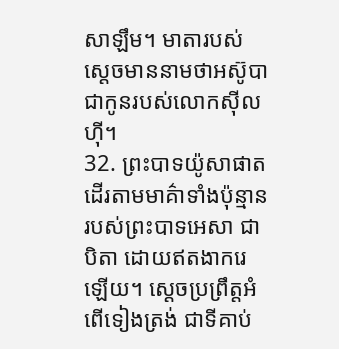សាឡឹម។ មាតារបស់ស្ដេចមាននាមថាអស៊ូបា ជាកូនរបស់លោកស៊ីលហ៊ី។
32. ព្រះបាទយ៉ូសាផាតដើរតាមមាគ៌ាទាំងប៉ុន្មានរបស់ព្រះបាទអេសា ជាបិតា ដោយឥតងាករេឡើយ។ ស្ដេចប្រព្រឹត្តអំពើទៀងត្រង់ ជាទីគាប់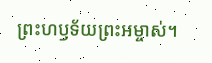ព្រះហឫទ័យព្រះអម្ចាស់។